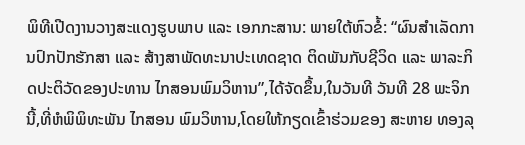ພິທີເປີດງານວາງສະແດງຮູບພາບ ແລະ ເອກກະສານ: ພາຍໃຕ້ຫົວຂໍ້: “ຜົນສໍາເລັດການປົກປັກຮັກສາ ແລະ ສ້າງສາພັດທະນາປະເທດຊາດ ຕິດພັນກັບຊີວິດ ແລະ ພາລະກິດປະຕິວັດຂອງປະທານ ໄກສອນພົມວິຫານ”,ໄດ້ຈັດຂຶ້ນ,ໃນວັນທີ ວັນທີ 28 ພະຈິກນີ້,ທີ່ຫໍພິພິທະພັນ ໄກສອນ ພົມວິຫານ,ໂດຍໃຫ້ກຽດເຂົ້າຮ່ວມຂອງ ສະຫາຍ ທອງລຸ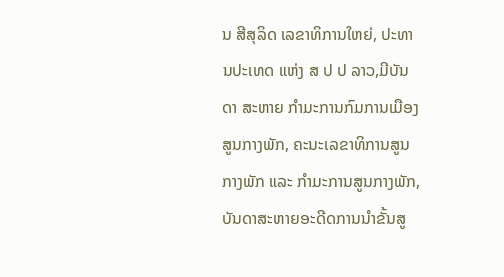ນ ສີສຸລິດ ເລຂາທິການໃຫຍ່, ປະທານປະເທດ ແຫ່ງ ສ ປ ປ ລາວ,ມີບັນດາ ສະຫາຍ ກໍາມະການກົມການເມືອງສູນກາງພັກ, ຄະນະເລຂາທິການສູນກາງພັກ ແລະ ກໍາມະການສູນກາງພັກ, ບັນດາສະຫາຍອະດີດການນໍາຂັ້ນສູ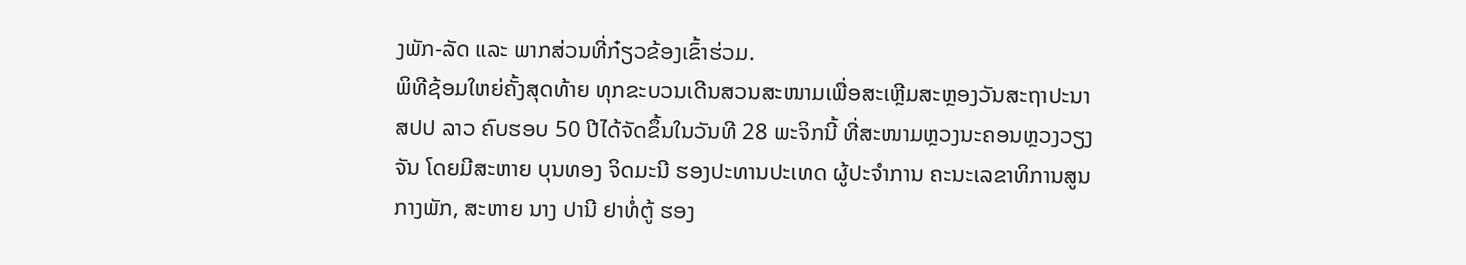ງພັກ-ລັດ ແລະ ພາກສ່ວນທີ່ກ໋ຽວຂ້ອງເຂົ້າຮ່ວມ.
ພິທີຊ້ອມໃຫຍ່ຄັ້ງສຸດທ້າຍ ທຸກຂະບວນເດີນສວນສະໜາມເພື່ອສະເຫຼີມສະຫຼອງວັນສະຖາປະນາ ສປປ ລາວ ຄົບຮອບ 50 ປີໄດ້ຈັດຂຶ້ນໃນວັນທີ 28 ພະຈິກນີ້ ທີ່ສະໜາມຫຼວງນະຄອນຫຼວງວຽງຈັນ ໂດຍມີສະຫາຍ ບຸນທອງ ຈິດມະນີ ຮອງປະທານປະເທດ ຜູ້ປະຈໍາການ ຄະນະເລຂາທິການສູນກາງພັກ, ສະຫາຍ ນາງ ປານີ ຢາທໍ່ຕູ້ ຮອງ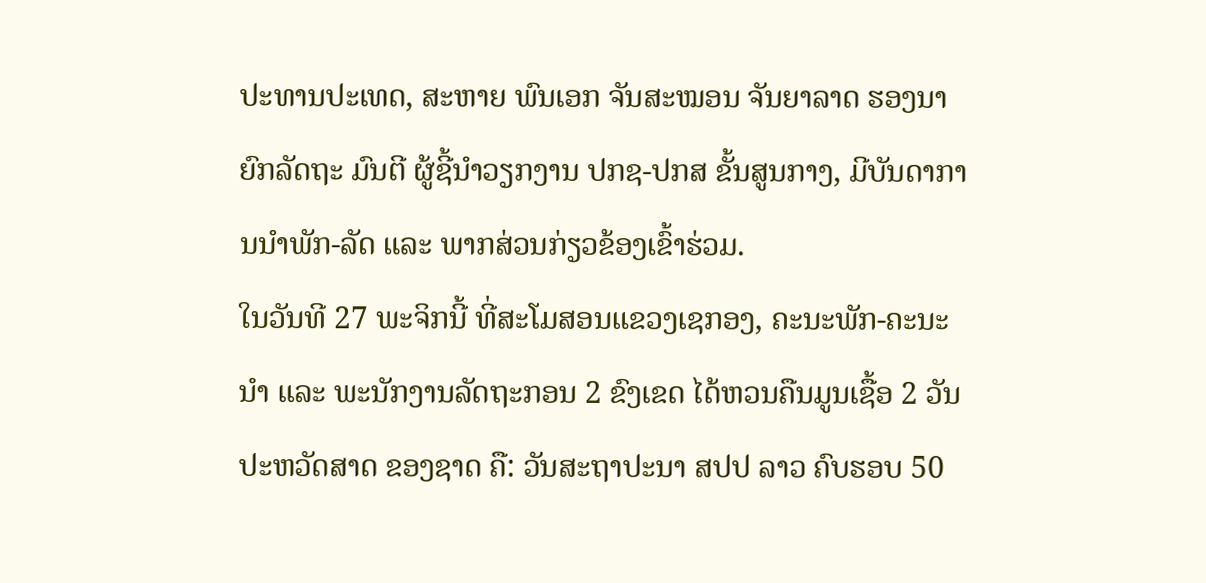ປະທານປະເທດ, ສະຫາຍ ພົນເອກ ຈັນສະໝອນ ຈັນຍາລາດ ຮອງນາຍົກລັດຖະ ມົນຕີ ຜູ້ຊີ້ນໍາວຽກງານ ປກຊ-ປກສ ຂັ້ນສູນກາງ, ມີບັນດາການນຳພັກ-ລັດ ແລະ ພາກສ່ວນກ່ຽວຂ້ອງເຂົ້າຮ່ວມ.
ໃນວັນທີ 27 ພະຈິກນີ້ ທີ່ສະໂມສອນແຂວງເຊກອງ, ຄະນະພັກ-ຄະນະນໍາ ແລະ ພະນັກງານລັດຖະກອນ 2 ຂົງເຂດ ໄດ້ຫວນຄືນມູນເຊື້ອ 2 ວັນປະຫວັດສາດ ຂອງຊາດ ຄື: ວັນສະຖາປະນາ ສປປ ລາວ ຄົບຮອບ 50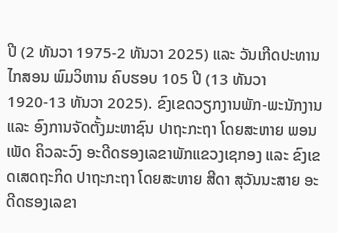ປີ (2 ທັນວາ 1975-2 ທັນວາ 2025) ແລະ ວັນເກີດປະທານ ໄກສອນ ພົມວິຫານ ຄົບຮອບ 105 ປີ (13 ທັນວາ 1920-13 ທັນວາ 2025). ຂົງເຂດວຽກງານພັກ-ພະນັກງານ ແລະ ອົງການຈັດຕັ້ງມະຫາຊົນ ປາຖະກະຖາ ໂດຍສະຫາຍ ພອນເພັດ ຄິວລະວົງ ອະດີດຮອງເລຂາພັກແຂວງເຊກອງ ແລະ ຂົງເຂດເສດຖະກິດ ປາຖະກະຖາ ໂດຍສະຫາຍ ສີດາ ສຸວັນນະສາຍ ອະດີດຮອງເລຂາ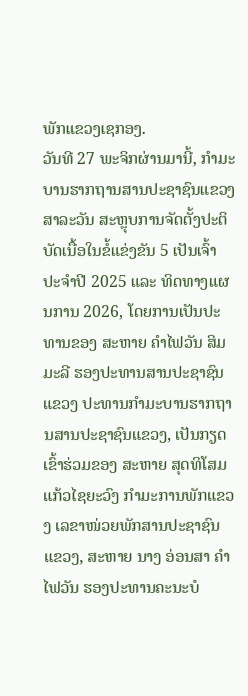ພັກແຂວງເຊກອງ.
ວັນທີ 27 ພະຈິກຜ່ານມານີ້, ກຳມະບານຮາກຖານສານປະຊາຊົນແຂວງສາລະວັນ ສະຫຼຸບການຈັດຕັ້ງປະຕິບັດເນື້ອໃນຂໍ້ແຂ່ງຂັນ 5 ເປັນເຈົ້າ ປະຈຳປີ 2025 ແລະ ທິດທາງແຜນການ 2026, ໂດຍການເປັນປະທານຂອງ ສະຫາຍ ຄຳໄຟວັນ ສິມມະລີ ຮອງປະທານສານປະຊາຊົນແຂວງ ປະທານກຳມະບານຮາກຖານສານປະຊາຊົນແຂວງ, ເປັນກຽດເຂົ້າຮ່ວມຂອງ ສະຫາຍ ສຸດທິໂສມ ແກ້ວໄຊຍະວົງ ກຳມະການພັກແຂວງ ເລຂາໜ່ວຍພັກສານປະຊາຊົນແຂວງ, ສະຫາຍ ນາງ ອ່ອນສາ ຄຳໄຟວັນ ຮອງປະທານຄະນະບໍ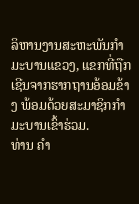ລິຫານງານສະຫະພັນກຳມະບານແຂວງ, ແຂກທີ່ຖືກເຊີນຈາກຮາກຖານອ້ອມຂ້າງ ພ້ອມດ້ວຍສະມາຊິກກຳມະບານເຂົ້າຮ່ວມ.
ທ່ານ ຄໍາ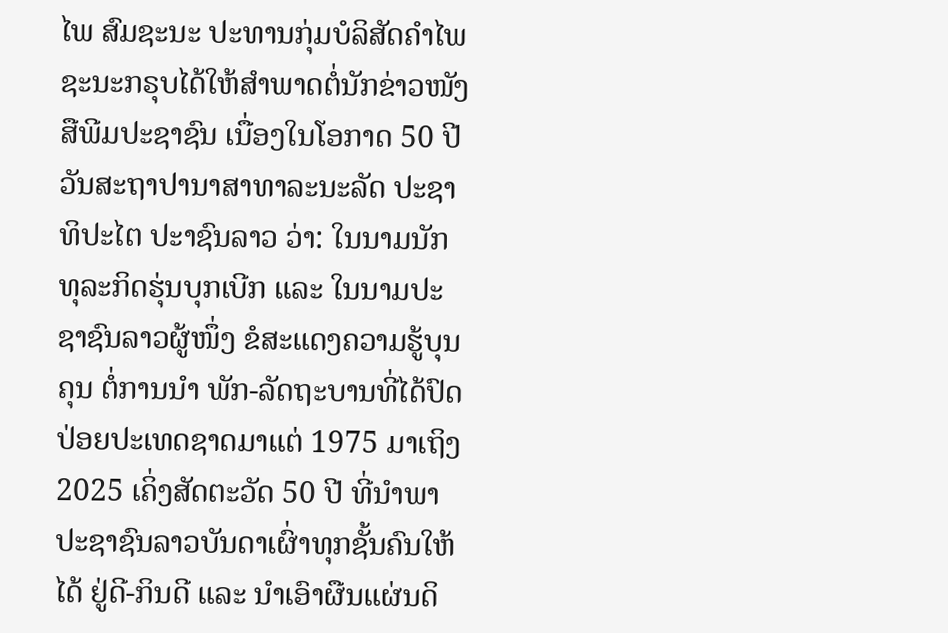ໄພ ສົມຊະນະ ປະທານກຸ່ມບໍລິສັດຄໍາໄພຊະນະກຣຸບໄດ້ໃຫ້ສໍາພາດຕໍ່ນັກຂ່າວໜັງສືພີມປະຊາຊົນ ເນື່ອງໃນໂອກາດ 50 ປີ ວັນສະຖາປານາສາທາລະນະລັດ ປະຊາທິປະໄຕ ປະາຊົນລາວ ວ່າ: ໃນນາມນັກທຸລະກິດຮຸ່ນບຸກເບີກ ແລະ ໃນນາມປະຊາຊົນລາວຜູ້ໜຶ່ງ ຂໍສະແດງຄວາມຮູ້ບຸນຄຸນ ຕໍ່ການນໍາ ພັກ-ລັດຖະບານທີ່ໄດ້ປົດປ່ອຍປະເທດຊາດມາແຕ່ 1975 ມາເຖິງ 2025 ເຄິ່ງສັດຕະວັດ 50 ປີ ທີ່ນຳພາປະຊາຊົນລາວບັນດາເຜົ່າທຸກຊັ້ນຄົນໃຫ້ໄດ້ ຢູ່ດີ-ກິນດີ ແລະ ນຳເອົາຜືນແຜ່ນດິ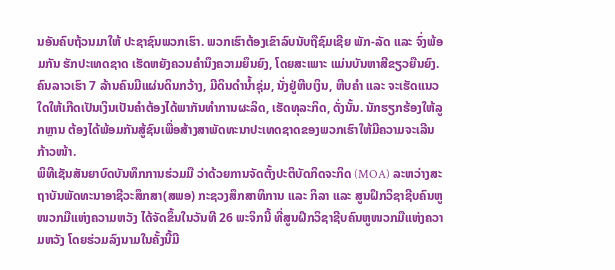ນອັນຄົບຖ້ວນມາໃຫ້ ປະຊາຊົນພວກເຮົາ. ພວກເຮົາຕ້ອງເຂົາລົບນັບຖືຊົມເຊີຍ ພັກ-ລັດ ແລະ ຈົ່ງພ້ອມກັນ ຮັກປະເທດຊາດ ເຮັດຫຍັງຄວນຄໍານຶງຄວາມຍຶນຍົງ, ໂດຍສະເພາະ ແມ່ນບັນຫາສີຂຽວຍືນຍົງ.ຄົນລາວເຮົາ 7 ລ້ານຄົນມີແຜ່ນດິນກວ້າງ, ມີດິນດຳນໍ້າຊຸ່ມ, ນັ່ງຢູ່ຫີບເງິນ, ຫີບຄໍາ ແລະ ຈະເຮັດແນວໃດໃຫ້ເກີດເປັນເງິນເປັນຄໍາຕ້ອງໄດ້ພາກັນທຳການຜະລິດ, ເຮັດທຸລະກິດ, ດັ່ງນັ້ນ. ນັກຮຽກຮ້ອງໃຫ້ລູກຫຼານ ຕ້ອງໄດ້ພ້ອມກັນສູ້ຊົນເພື່ອສ້າງສາພັດທະນາປະເທດຊາດຂອງພວກເຮົາໃຫ້ມີຄວາມຈະເລີນກ້າວໜ້າ.
ພິທີເຊັນສັນຍາບົດບັນທຶກການຮ່ວມມື ວ່າດ້ວຍການຈັດຕັ້ງປະຕິບັດກິດຈະກິດ (MOA) ລະຫວ່າງສະຖາບັນພັດທະນາອາຊີວະສຶກສາ(ສພອ) ກະຊວງສຶກສາທິການ ແລະ ກິລາ ແລະ ສູນຝຶກວິຊາຊີບຄົນຫູໜວກມືແຫ່ງຄວາມຫວັງ ໄດ້ຈັດຂຶ້ນໃນວັນທີ 26 ພະຈິກນີ້ ທີ່ສູນຝຶກວິຊາຊີບຄົນຫູໜວກມືແຫ່ງຄວາມຫວັງ ໂດຍຮ່ວມລົງນາມໃນຄັ້ງນີ້ມີ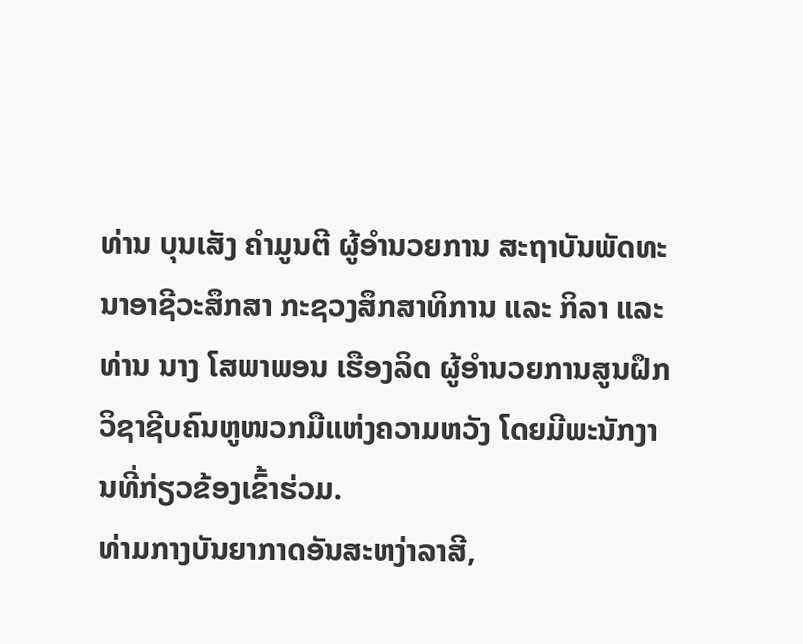ທ່ານ ບຸນເສັງ ຄຳມູນຕີ ຜູ້ອຳນວຍການ ສະຖາບັນພັດທະນາອາຊີວະສຶກສາ ກະຊວງສຶກສາທິການ ແລະ ກິລາ ແລະ ທ່ານ ນາງ ໂສພາພອນ ເຮືອງລິດ ຜູ້ອຳນວຍການສູນຝຶກວິຊາຊີບຄົນຫູໜວກມືແຫ່ງຄວາມຫວັງ ໂດຍມີພະນັກງານທີ່ກ່ຽວຂ້ອງເຂົ້າຮ່ວມ.
ທ່າມກາງບັນຍາກາດອັນສະຫງ່າລາສີ,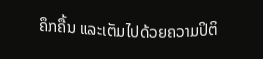ຄຶກຄື້ນ ແລະເຕັມໄປດ້ວຍຄວາມປິຕິ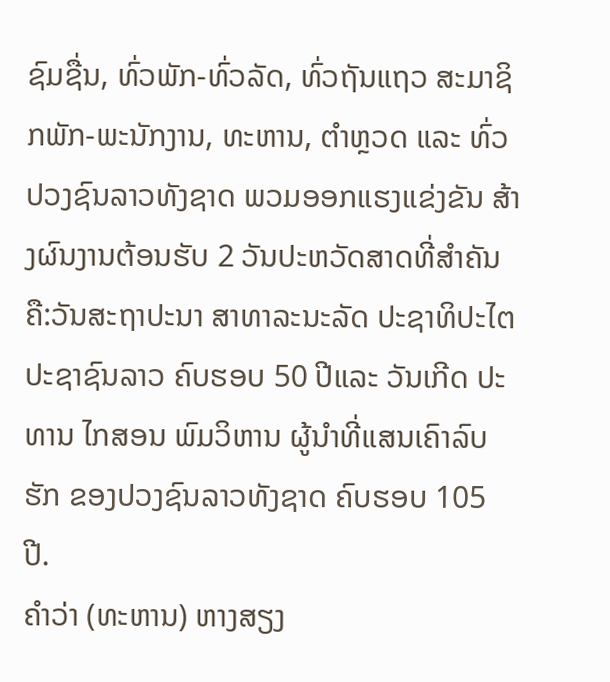ຊົມຊື່ນ, ທົ່ວພັກ-ທົ່ວລັດ, ທົ່ວຖັນແຖວ ສະມາຊິກພັກ-ພະນັກງານ, ທະຫານ, ຕໍາຫຼວດ ແລະ ທົ່ວປວງຊົນລາວທັງຊາດ ພວມອອກແຮງແຂ່ງຂັນ ສ້າງຜົນງານຕ້ອນຮັບ 2 ວັນປະຫວັດສາດທີ່ສຳຄັນ ຄື:ວັນສະຖາປະນາ ສາທາລະນະລັດ ປະຊາທິປະໄຕ ປະຊາຊົນລາວ ຄົບຮອບ 50 ປີແລະ ວັນເກີດ ປະທານ ໄກສອນ ພົມວິຫານ ຜູ້ນໍາທີ່ແສນເຄົາລົບຮັກ ຂອງປວງຊົນລາວທັງຊາດ ຄົບຮອບ 105 ປີ.
ຄຳວ່າ (ທະຫານ) ຫາງສຽງ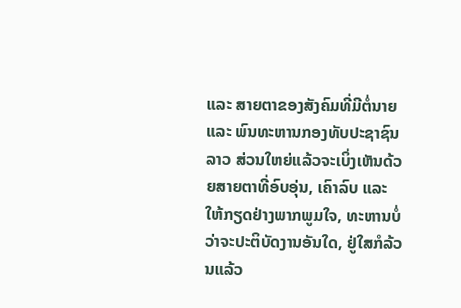ແລະ ສາຍຕາຂອງສັງຄົມທີ່ມີຕໍ່ນາຍ ແລະ ພົນທະຫານກອງທັບປະຊາຊົນລາວ ສ່ວນໃຫຍ່ແລ້ວຈະເບິ່ງເຫັນດ້ວຍສາຍຕາທີ່ອົບອຸ່ນ, ເຄົາລົບ ແລະ ໃຫ້ກຽດຢ່າງພາກພູມໃຈ, ທະຫານບໍ່ວ່າຈະປະຕິບັດງານອັນໃດ, ຢູ່ໃສກໍລ້ວນແລ້ວ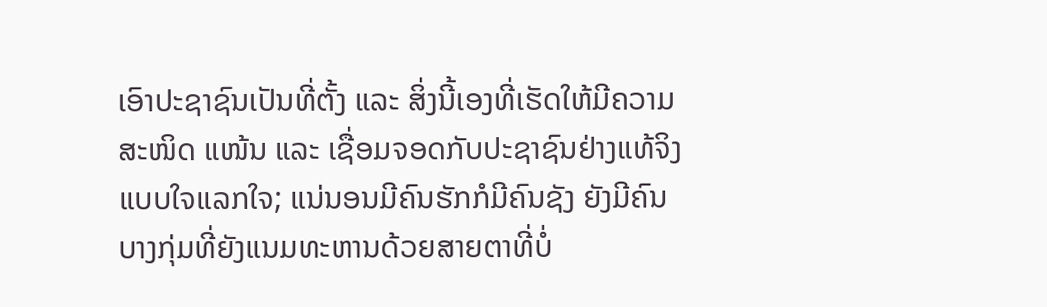ເອົາປະຊາຊົນເປັນທີ່ຕັ້ງ ແລະ ສິ່ງນີ້ເອງທີ່ເຮັດໃຫ້ມີຄວາມສະໜິດ ແໜ້ນ ແລະ ເຊື່ອມຈອດກັບປະຊາຊົນຢ່າງແທ້ຈິງແບບໃຈແລກໃຈ; ແນ່ນອນມີຄົນຮັກກໍມີຄົນຊັງ ຍັງມີຄົນບາງກຸ່ມທີ່ຍັງແນມທະຫານດ້ວຍສາຍຕາທີ່ບໍ່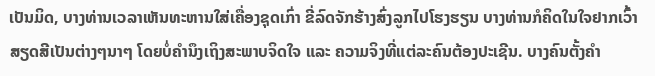ເປັນມິດ, ບາງທ່ານເວລາເຫັນທະຫານໃສ່ເຄື່ອງຊຸດເກົ່າ ຂີ່ລົດຈັກຮ້າງສົ່ງລູກໄປໂຮງຮຽນ ບາງທ່ານກໍຄິດໃນໃຈຢາກເວົ້າສຽດສີເປັນຕ່າງໆນາໆ ໂດຍບໍ່ຄຳນຶງເຖິງສະພາບຈິດໃຈ ແລະ ຄວາມຈິງທີ່ແຕ່ລະຄົນຕ້ອງປະເຊີນ. ບາງຄົນຕັ້ງຄຳ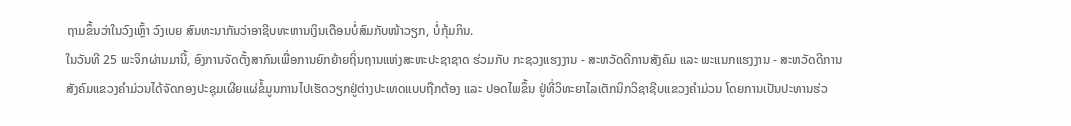ຖາມຂຶ້ນວ່າໃນວົງເຫຼົ້າ ວົງເບຍ ສົນທະນາກັນວ່າອາຊີບທະຫານເງິນເດືອນບໍ່ສົມກັບໜ້າວຽກ, ບໍ່ກຸ້ມກິນ.
ໃນວັນທີ 25 ພະຈິກຜ່ານມານີ້, ອົງການຈັດຕັ້ງສາກົນເພື່ອການຍົກຍ້າຍຖິ່ນຖານແຫ່ງສະຫະປະຊາຊາດ ຮ່ວມກັບ ກະຊວງແຮງງານ - ສະຫວັດດີການສັງຄົມ ແລະ ພະແນກແຮງງານ - ສະຫວັດດີການສັງຄົມແຂວງຄໍາມ່ວນໄດ້ຈັດກອງປະຊຸມເຜີຍແຜ່ຂໍ້ມູນການໄປເຮັດວຽກຢູ່ຕ່າງປະເທດແບບຖືກຕ້ອງ ແລະ ປອດໄພຂຶ້ນ ຢູ່ທີ່ວິທະຍາໄລເຕັກນິກວິຊາຊີບແຂວງຄໍາມ່ວນ ໂດຍການເປັນປະທານຮ່ວ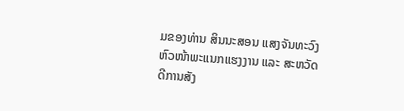ມຂອງທ່ານ ສິນນະສອນ ແສງຈັນທະວົງ ຫົວໜ້າພະແນກແຮງງານ ແລະ ສະຫວັດດີການສັງ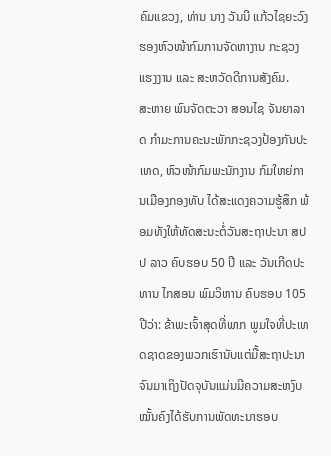ຄົມແຂວງ, ທ່ານ ນາງ ວັນນີ ແກ້ວໄຊຍະວົງ ຮອງຫົວໜ້າກົມການຈັດຫາງານ ກະຊວງແຮງງານ ແລະ ສະຫວັດດີການສັງຄົມ.
ສະຫາຍ ພົນຈັດຕະວາ ສອນໄຊ ຈັນຍາລາດ ກຳມະການຄະນະພັກກະຊວງປ້ອງກັນປະເທດ, ຫົວໜ້າກົມພະນັກງານ ກົມໃຫຍ່ການເມືອງກອງທັບ ໄດ້ສະແດງຄວາມຮູ້ສຶກ ພ້ອມທັງໃຫ້ທັດສະນະຕໍ່ວັນສະຖາປະນາ ສປປ ລາວ ຄົບຮອບ 50 ປີ ແລະ ວັນເກີດປະທານ ໄກສອນ ພົມວິຫານ ຄົບຮອບ 105 ປີວ່າ: ຂ້າພະເຈົ້າສຸດທີ່ພາກ ພູມໃຈທີ່ປະເທດຊາດຂອງພວກເຮົານັບແຕ່ມື້ສະຖາປະນາຈົນມາເຖິງປັດຈຸບັນແມ່ນມີຄວາມສະຫງົບໝັ້ນຄົງໄດ້ຮັບການພັດທະນາຮອບ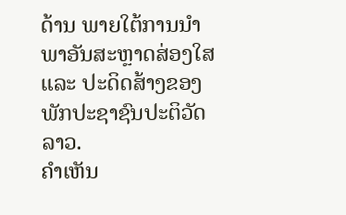ດ້ານ ພາຍໃຕ້ການນໍາພາອັນສະຫຼາດສ່ອງໃສ ແລະ ປະດິດສ້າງຂອງພັກປະຊາຊົນປະຕິວັດລາວ.
ຄໍາເຫັນ